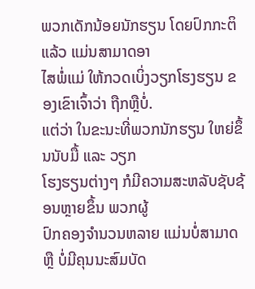ພວກເດັກນ້ອຍນັກຮຽນ ໂດຍປົກກະຕິແລ້ວ ແມ່ນສາມາດອາ
ໄສພໍ່ແມ່ ໃຫ້ກວດເບິ່ງວຽກໂຮງຮຽນ ຂອງເຂົາເຈົ້າວ່າ ຖືກຫຼືບໍ່.
ແຕ່ວ່າ ໃນຂະນະທີ່ພວກນັກຮຽນ ໃຫຍ່ຂຶ້ນນັບມື້ ແລະ ວຽກ
ໂຮງຮຽນຕ່າງໆ ກໍມີຄວາມສະຫລັບຊັບຊ້ອນຫຼາຍຂຶ້ນ ພວກຜູ້
ປົກຄອງຈຳນວນຫລາຍ ແມ່ນບໍ່ສາມາດ ຫຼື ບໍ່ມີຄຸນນະສົມບັດ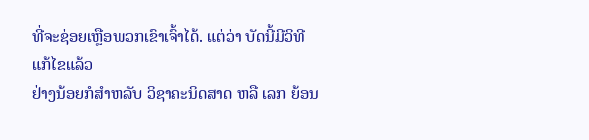ທີ່ຈະຊ່ອຍເຫຼືອພວກເຂົາເຈົ້າໄດ້. ແຕ່ວ່າ ບັດນີ້ມີວິທີແກ້ໄຂແລ້ວ
ຢ່າງນ້ອຍກໍສຳຫລັບ ວິຊາຄະນິດສາດ ຫລື ເລກ ຍ້ອນ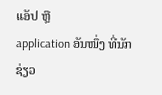ແອັປ ຫຼື
application ອັນໜຶ່ງ ທີ່ນັກຊ່ຽວ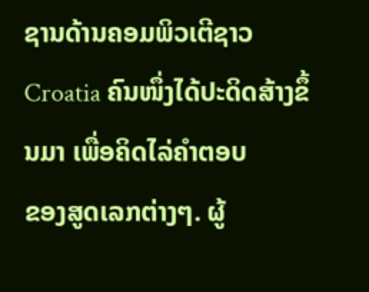ຊານດ້ານຄອມພິວເຕີຊາວ
Croatia ຄົນໜຶ່ງໄດ້ປະດິດສ້າງຂຶ້ນມາ ເພື່ອຄິດໄລ່ຄຳຕອບ
ຂອງສູດເລກຕ່າງໆ. ຜູ້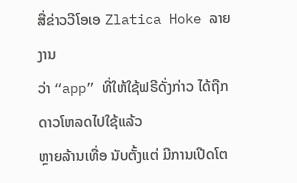ສື່ຂ່າວວີໂອເອ Zlatica Hoke ລາຍງານ
ວ່າ “app” ທີ່ໃຫ້ໃຊ້ຟຣີດັ່ງກ່າວ ໄດ້ຖືກດາວໂຫລດໄປໃຊ້ແລ້ວ
ຫຼາຍລ້ານເທື່ອ ນັບຕັ້ງແຕ່ ມີການເປີດໂຕ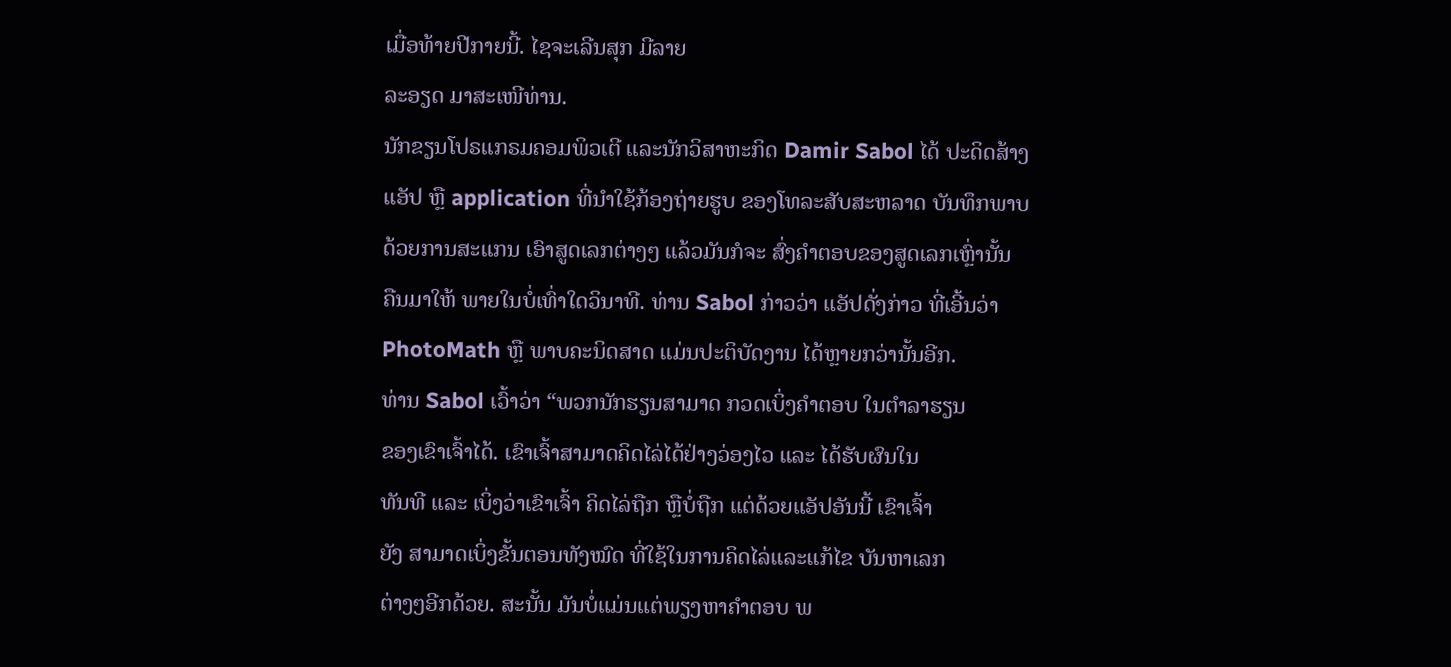ເມື່ອທ້າຍປີກາຍນີ້. ໄຊຈະເລີນສຸກ ມີລາຍ
ລະອຽດ ມາສະເໜີທ່ານ.
ນັກຂຽນໂປຣແກຣມຄອມພິວເຕີ ແລະນັກວິສາຫະກິດ Damir Sabol ໄດ້ ປະດິດສ້າງ
ແອັປ ຫຼື application ທີ່ນຳໃຊ້ກ້ອງຖ່າຍຮູບ ຂອງໂທລະສັບສະຫລາດ ບັນທຶກພາບ
ດ້ວຍການສະແກນ ເອົາສູດເລກຕ່າງໆ ແລ້ວມັນກໍຈະ ສົ່ງຄຳຕອບຂອງສູດເລກເຫຼົ່ານັ້ນ
ຄືນມາໃຫ້ ພາຍໃນບໍ່ເທົ່າໃດວິນາທີ. ທ່ານ Sabol ກ່າວວ່າ ແອັປດັ່ງກ່າວ ທີ່ເອີ້ນວ່າ
PhotoMath ຫຼື ພາບຄະນິດສາດ ແມ່ນປະຕິບັດງານ ໄດ້ຫຼາຍກວ່ານັ້ນອີກ.
ທ່ານ Sabol ເວົ້າວ່າ “ພວກນັກຮຽນສາມາດ ກວດເບິ່ງຄຳຕອບ ໃນຕຳລາຮຽນ
ຂອງເຂົາເຈົ້າໄດ້. ເຂົາເຈົ້າສາມາດຄິດໄລ່ໄດ້ຢ່າງວ່ອງໄວ ແລະ ໄດ້ຮັບຜົນໃນ
ທັນທີ ແລະ ເບິ່ງວ່າເຂົາເຈົ້າ ຄິດໄລ່ຖືກ ຫຼືບໍ່ຖືກ ແຕ່ດ້ວຍແອັປອັນນີ້ ເຂົາເຈົ້າ
ຍັງ ສາມາດເບິ່ງຂັ້ນຕອນທັງໝົດ ທີ່ໃຊ້ໃນການຄິດໄລ່ແລະແກ້ໄຂ ບັນຫາເລກ
ຕ່າງໆອີກດ້ວຍ. ສະນັ້ນ ມັນບໍ່ແມ່ນແຕ່ພຽງຫາຄຳຕອບ ພ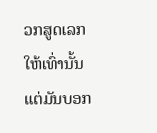ວກສູດເລກໃຫ້ເທົ່ານັ້ນ
ແຕ່ມັນບອກ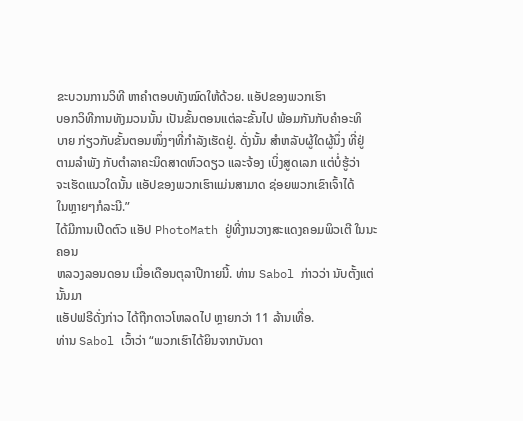ຂະບວນການວິທີ ຫາຄຳຕອບທັງໝົດໃຫ້ດ້ວຍ. ແອັປຂອງພວກເຮົາ
ບອກວິທີການທັງມວນນັ້ນ ເປັນຂັ້ນຕອນແຕ່ລະຂັ້ນໄປ ພ້ອມກັນກັບຄຳອະທິ
ບາຍ ກ່ຽວກັບຂັ້ນຕອນໜຶ່ງໆທີ່ກຳລັງເຮັດຢູ່. ດັ່ງນັ້ນ ສຳຫລັບຜູ້ໃດຜູ້ນຶ່ງ ທີ່ຢູ່
ຕາມລຳພັງ ກັບຕຳລາຄະນິດສາດຫົວດຽວ ແລະຈ້ອງ ເບິ່ງສູດເລກ ແຕ່ບໍ່ຮູ້ວ່າ
ຈະເຮັດແນວໃດນັ້ນ ແອັປຂອງພວກເຮົາແມ່ນສາມາດ ຊ່ອຍພວກເຂົາເຈົ້າໄດ້
ໃນຫຼາຍໆກໍລະນີ.”
ໄດ້ມີການເປີດຕົວ ແອັປ PhotoMath ຢູ່ທີ່ງານວາງສະແດງຄອມພິວເຕີ ໃນນະຄອນ
ຫລວງລອນດອນ ເມື່ອເດືອນຕຸລາປີກາຍນີ້. ທ່ານ Sabol ກ່າວວ່າ ນັບຕັ້ງແຕ່ນັ້ນມາ
ແອັປຟຣີດັ່ງກ່າວ ໄດ້ຖືກດາວໂຫລດໄປ ຫຼາຍກວ່າ 11 ລ້ານເທື່ອ.
ທ່ານ Sabol ເວົ້າວ່າ “ພວກເຮົາໄດ້ຍິນຈາກບັນດາ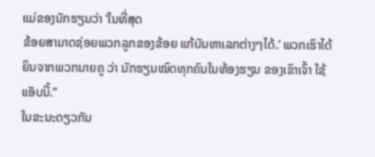ແມ່ຂອງນັກຮຽນວ່າ ‘ໃນທີ່ສຸດ
ຂ້ອຍສາມາດຊ່ອຍພວກລູກຂອງຂ້ອຍ ແກ້ບັນຫາເລກຕ່າງໆໄດ້.’ ພວກເຮົາໄດ້
ຍິນຈາກພວກນາຍຄູ ວ່າ ນັກຮຽນໝົດທຸກຄົນໃນຫ້ອງຮຽນ ຂອງເຂົາເຈົ້າ ໃຊ້
ແອັບນີ້.”
ໃນຂະນະດຽວກັນ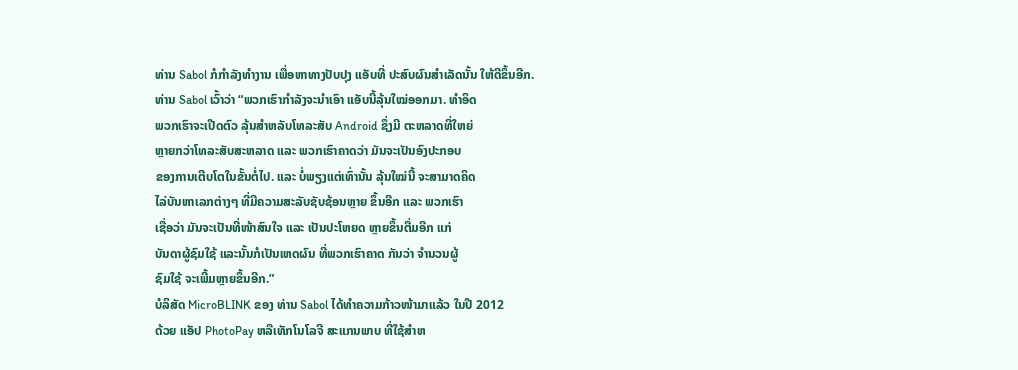ທ່ານ Sabol ກໍກຳລັງທຳງານ ເພື່ອຫາທາງປັບປຸງ ແອັບທີ່ ປະສົບຜົນສຳເລັດນັ້ນ ໃຫ້ດີຂຶ້ນອີກ.
ທ່ານ Sabol ເວົ້າວ່າ “ພວກເຮົາກຳລັງຈະນຳເອົາ ແອັບນີ້ລຸ້ນໃໝ່ອອກມາ. ທຳອິດ
ພວກເຮົາຈະເປີດຕົວ ລຸ້ນສຳຫລັບໂທລະສັບ Android ຊຶ່ງມີ ຕະຫລາດທີ່ໃຫຍ່
ຫຼາຍກວ່າໂທລະສັບສະຫລາດ ແລະ ພວກເຮົາຄາດວ່າ ມັນຈະເປັນອົງປະກອບ
ຂອງການເຕີບໂຕໃນຂັ້ນຕໍ່ໄປ. ແລະ ບໍ່ພຽງແຕ່ເທົ່ານັ້ນ ລຸ້ນໃໝ່ນີ້ ຈະສາມາດຄິດ
ໄລ່ບັນຫາເລກຕ່າງໆ ທີ່ມີຄວາມສະລັບຊັບຊ້ອນຫຼາຍ ຂຶ້ນອີກ ແລະ ພວກເຮົາ
ເຊື່ອວ່າ ມັນຈະເປັນທີ່ໜ້າສົນໃຈ ແລະ ເປັນປະໂຫຍດ ຫຼາຍຂຶ້ນຕື່ມອີກ ແກ່
ບັນດາຜູ້ຊົມໃຊ້ ແລະນັ້ນກໍເປັນເຫດຜົນ ທີ່ພວກເຮົາຄາດ ກັນວ່າ ຈຳນວນຜູ້
ຊົມໃຊ້ ຈະເພີ້ມຫຼາຍຂຶ້ນອີກ.”
ບໍລິສັດ MicroBLINK ຂອງ ທ່ານ Sabol ໄດ້ທຳຄວາມກ້າວໜ້າມາແລ້ວ ໃນປີ 2012
ດ້ວຍ ແອັປ PhotoPay ຫລືເທັກໂນໂລຈີ ສະແກນພາບ ທີ່ໃຊ້ສຳຫ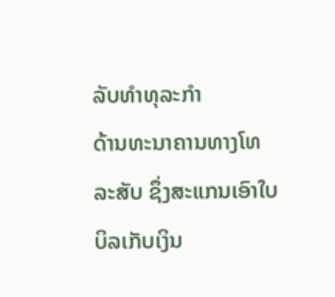ລັບທຳທຸລະກຳ
ດ້ານທະນາຄານທາງໂທລະສັບ ຊຶ່ງສະແກນເອົາໃບບິລເກັບເງິນ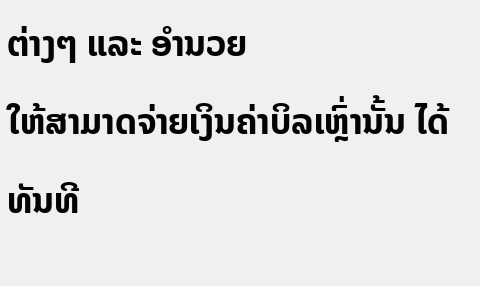ຕ່າງໆ ແລະ ອຳນວຍ
ໃຫ້ສາມາດຈ່າຍເງິນຄ່າບິລເຫຼົ່ານັ້ນ ໄດ້ທັນທີ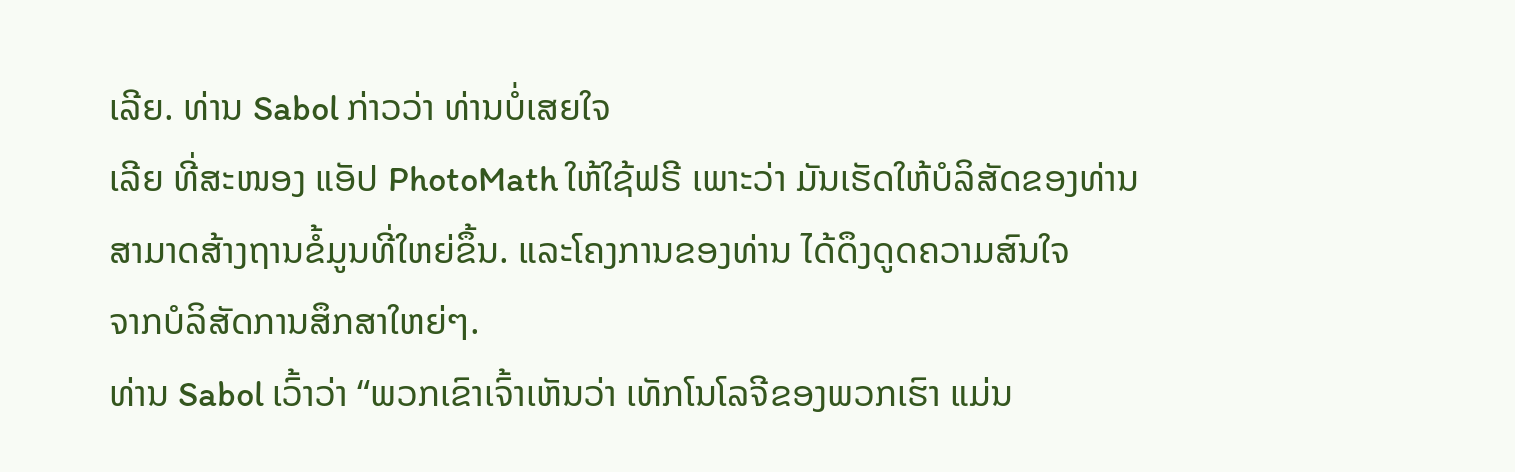ເລີຍ. ທ່ານ Sabol ກ່າວວ່າ ທ່ານບໍ່ເສຍໃຈ
ເລີຍ ທີ່ສະໜອງ ແອັປ PhotoMath ໃຫ້ໃຊ້ຟຣີ ເພາະວ່າ ມັນເຮັດໃຫ້ບໍລິສັດຂອງທ່ານ
ສາມາດສ້າງຖານຂໍ້ມູນທີ່ໃຫຍ່ຂຶ້ນ. ແລະໂຄງການຂອງທ່ານ ໄດ້ດຶງດູດຄວາມສົນໃຈ
ຈາກບໍລິສັດການສຶກສາໃຫຍ່ໆ.
ທ່ານ Sabol ເວົ້າວ່າ “ພວກເຂົາເຈົ້າເຫັນວ່າ ເທັກໂນໂລຈີຂອງພວກເຮົາ ແມ່ນ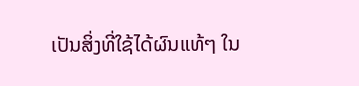ເປັນສິ່ງທີ່ໃຊ້ໄດ້ຜົນແທ້ໆ ໃນ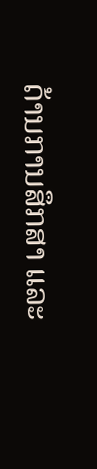ດ້ານການສຶກສາ ແລະ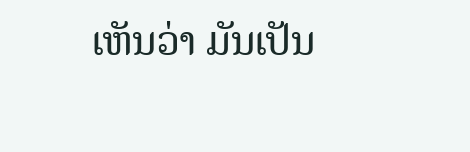ເຫັນວ່າ ມັນເປັນ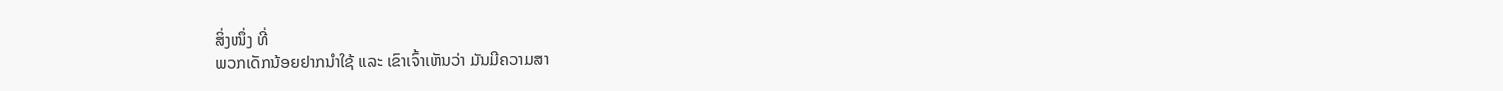ສິ່ງໜຶ່ງ ທີ່
ພວກເດັກນ້ອຍຢາກນຳໃຊ້ ແລະ ເຂົາເຈົ້າເຫັນວ່າ ມັນມີຄວາມສາ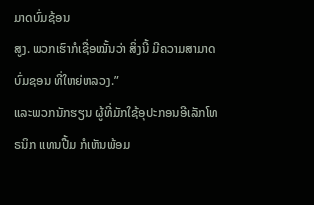ມາດບົ່ມຊ້ອນ
ສູງ. ພວກເຮົາກໍເຊື່ອໝັ້ນວ່າ ສິ່ງນີ້ ມີຄວາມສາມາດບົ່ມຊອນ ທີ່ໃຫຍ່ຫລວງ.”
ແລະພວກນັກຮຽນ ຜູ້ທີ່ມັກໃຊ້ອຸປະກອນອີເລັກໂທຣນິກ ແທນປື້ມ ກໍເຫັນພ້ອມ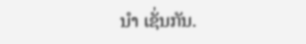ນຳ ເຊັ່ນກັນ.